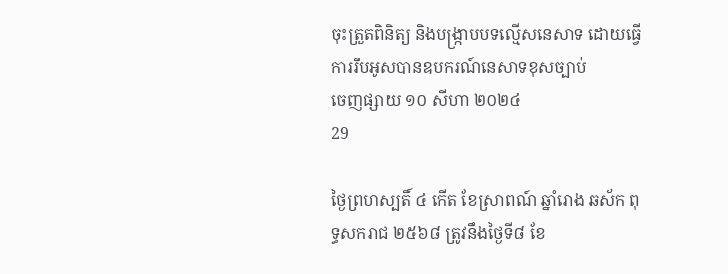ចុះត្រួតពិនិត្យ និងបង្ក្រាបបទល្មើសនេសាទ ដោយធ្វើការរឹបអូសបានឧបករណ៍នេសាទខុសច្បាប់
ចេញផ្សាយ ១០ សីហា ២០២៤
29

ថ្ងៃព្រហស្បតិ៍ ៤ កើត ខែស្រាពណ៍ ឆ្នាំរោង ឆស័ក ពុទ្ធសករាជ ២៥៦៨ ត្រូវនឹងថ្ងៃទី៨ ខែ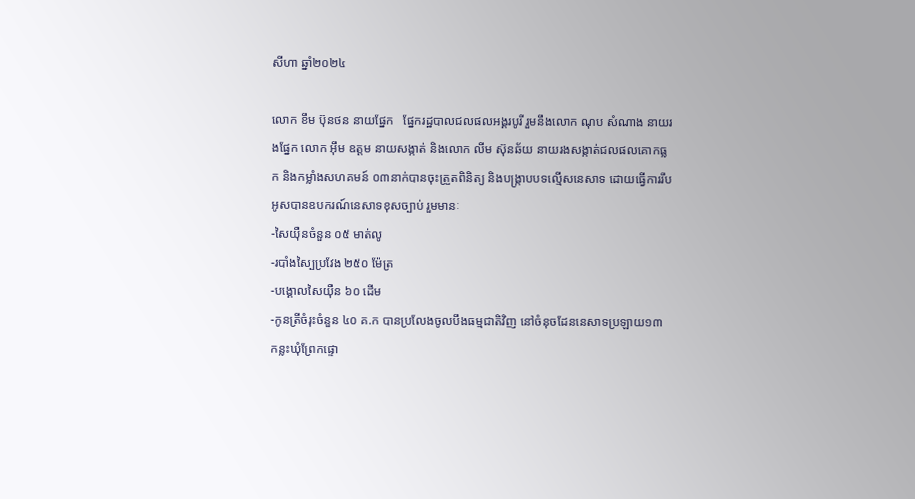សីហា ឆ្នាំ២០២៤

លោក ខឹម ប៊ុនថន នាយផ្នែក   ផ្នែករដ្ឋបាលជលផលអង្គរបូរី រួមនឹងលោក ណុប សំណាង នាយរងផ្នែក លោក អុឹម ឧត្តម នាយសង្កាត់ និងលោក លីម ស៊ុនឆ័យ នាយរងសង្កាត់ជលផលគោកធ្លក និងកម្លាំងសហគមន៍ ០៣នាក់បានចុះត្រួតពិនិត្យ និងបង្ក្រាបបទល្មើសនេសាទ ដោយធ្វើការរឹបអូសបានឧបករណ៍នេសាទខុសច្បាប់ រួមមានៈ
-សៃយ៉ឺនចំនួន ០៥ មាត់លូ
-របាំងស្បៃប្រវែង ២៥០ ម៉ែត្រ
-បង្គោលសៃយ៉ឺន ៦០ ដើម
-កូនត្រីចំរុះចំនួន ៤០ គ.ក បានប្រលែងចូលបឹងធម្មជាតិវិញ នៅចំនុចដែននេសាទប្រឡាយ១៣ កន្លះឃុំព្រែកផ្ទោ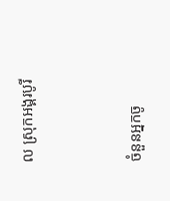ល ស្រុកអង្គរបូរី



ចំនួនអ្នកចូ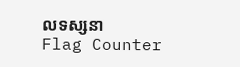លទស្សនា
Flag Counter